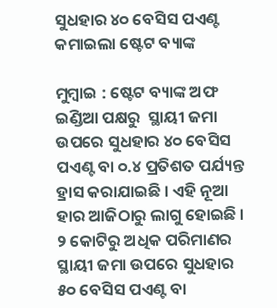ସୁଧହାର ୪୦ ବେସିସ ପଏଣ୍ଟ କମାଇଲା ଷ୍ଟେଟ ବ୍ୟାଙ୍କ

ମୁମ୍ବାଇ : ଷ୍ଟେଟ ବ୍ୟାଙ୍କ ଅଫ ଇଣ୍ଡିଆ ପକ୍ଷରୁ  ସ୍ଥାୟୀ ଜମା  ଉପରେ ସୁଧହାର ୪୦ ବେସିସ ପଏଣ୍ଟ ବା ୦.୪ ପ୍ରତିଶତ ପର୍ଯ୍ୟନ୍ତ ହ୍ରାସ କରାଯାଇଛି । ଏହି ନୂଆ ହାର ଆଜିଠାରୁ ଲାଗୁ ହୋଇଛି । ୨ କୋଟିରୁ ଅଧିକ ପରିମାଣର ସ୍ଥାୟୀ ଜମା ଉପରେ ସୁଧହାର ୫୦ ବେସିସ ପଏଣ୍ଟ ବା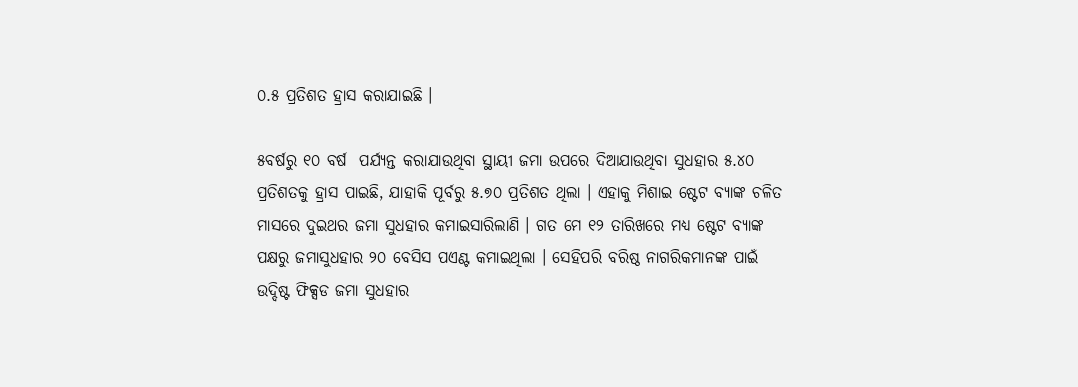୦.୫ ପ୍ରତିଶତ ହ୍ରାସ କରାଯାଇଛି ।

୫ବର୍ଷରୁ ୧୦ ବର୍ଷ  ପର୍ଯ୍ୟନ୍ତ କରାଯାଉଥିବା ସ୍ଥାୟୀ ଜମା ଉପରେ ଦିଆଯାଉଥିବା ସୁଧହାର ୫.୪୦ ପ୍ରତିଶତକୁ ହ୍ରାସ ପାଇଛି, ଯାହାକି ପୂର୍ବରୁ ୫.୭୦ ପ୍ରତିଶତ ଥିଲା । ଏହାକୁ ମିଶାଇ ଷ୍ଟେଟ ବ୍ୟାଙ୍କ ଚଳିତ ମାସରେ ଦୁଇଥର ଜମା ସୁଧହାର କମାଇସାରିଲାଣି । ଗତ ମେ ୧୨ ତାରିଖରେ ମଧ୍ୟ ଷ୍ଟେଟ ବ୍ୟାଙ୍କ ପକ୍ଷରୁ ଜମାସୁଧହାର ୨୦ ବେସିସ ପଏଣ୍ଟ କମାଇଥିଲା । ସେହିପରି ବରିଷ୍ଠ ନାଗରିକମାନଙ୍କ ପାଇଁ ଉଦ୍ଦିଷ୍ଟ ଫିକ୍ସଡ ଜମା ସୁଧହାର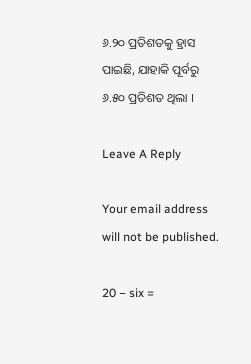୬.୨୦ ପ୍ରତିଶତକୁ ହ୍ରାସ ପାଇଛି, ଯାହାକି ପୂର୍ବରୁ ୬.୫୦ ପ୍ରତିଶତ ଥିଲା ।

Leave A Reply

Your email address will not be published.

20 − six =